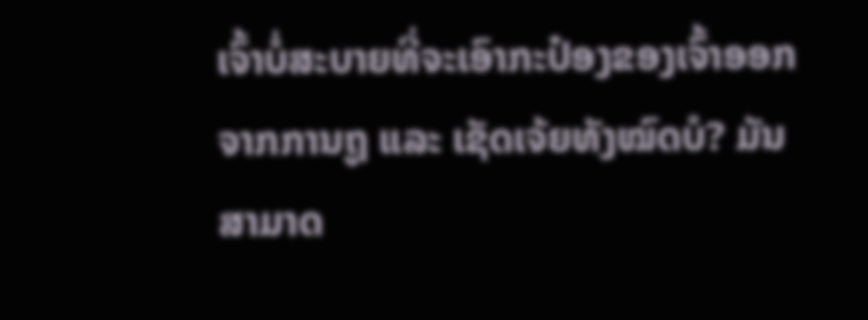ເຈົ້າບໍ່ສະບາຍທີ່ຈະເອົາກະປ໋ອງຂອງເຈົ້າອອກຈາກການຖູ ແລະ ເຊັດເຈ້ຍທັງໝົດບໍ? ມັນສາມາດ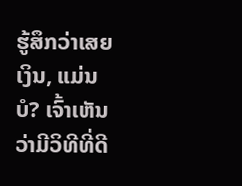ຮູ້ສຶກວ່າເສຍເງິນ, ແມ່ນບໍ? ເຈົ້າເຫັນວ່າມີວິທີທີ່ດີ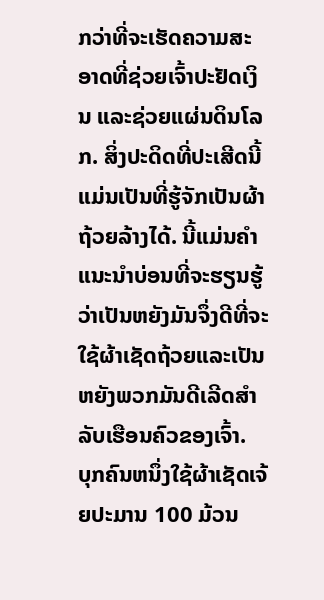ກວ່າທີ່ຈະເຮັດຄວາມສະອາດທີ່ຊ່ວຍເຈົ້າປະຢັດເງິນ ແລະຊ່ວຍແຜ່ນດິນໂລກ. ສິ່ງປະດິດທີ່ປະເສີດນີ້ແມ່ນເປັນທີ່ຮູ້ຈັກເປັນຜ້າຖ້ວຍລ້າງໄດ້. ນີ້ແມ່ນຄໍາແນະນໍາບ່ອນທີ່ຈະຮຽນຮູ້ວ່າເປັນຫຍັງມັນຈຶ່ງດີທີ່ຈະໃຊ້ຜ້າເຊັດຖ້ວຍແລະເປັນຫຍັງພວກມັນດີເລີດສໍາລັບເຮືອນຄົວຂອງເຈົ້າ.
ບຸກຄົນຫນຶ່ງໃຊ້ຜ້າເຊັດເຈ້ຍປະມານ 100 ມ້ວນ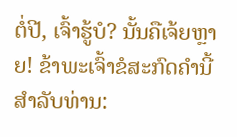ຕໍ່ປີ, ເຈົ້າຮູ້ບໍ? ນັ້ນຄືເຈ້ຍຫຼາຍ! ຂ້າພະເຈົ້າຂໍສະກົດຄໍານີ້ສໍາລັບທ່ານ: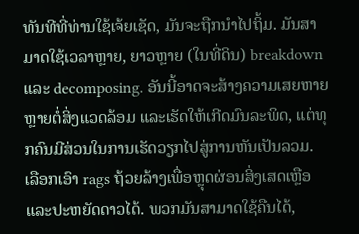ທັນທີທີ່ທ່ານໃຊ້ເຈ້ຍເຊັດ, ມັນຈະຖືກນໍາໄປຖິ້ມ. ມັນສາມາດໃຊ້ເວລາຫຼາຍ, ຍາວຫຼາຍ (ໃນທີ່ດິນ) breakdown ແລະ decomposing. ອັນນີ້ອາດຈະສ້າງຄວາມເສຍຫາຍຫຼາຍຕໍ່ສິ່ງແວດລ້ອມ ແລະເຮັດໃຫ້ເກີດມົນລະພິດ, ແຕ່ທຸກຄົນມີສ່ວນໃນການເຮັດວຽກໄປສູ່ການຫັນເປັນລວມ.
ເລືອກເອົາ rags ຖ້ວຍລ້າງເພື່ອຫຼຸດຜ່ອນສິ່ງເສດເຫຼືອແລະປະຫຍັດດາວໄດ້. ພວກມັນສາມາດໃຊ້ຄືນໄດ້,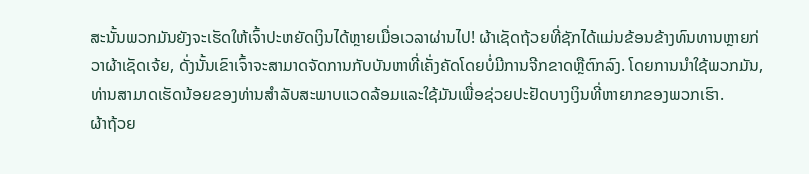ສະນັ້ນພວກມັນຍັງຈະເຮັດໃຫ້ເຈົ້າປະຫຍັດເງິນໄດ້ຫຼາຍເມື່ອເວລາຜ່ານໄປ! ຜ້າເຊັດຖ້ວຍທີ່ຊັກໄດ້ແມ່ນຂ້ອນຂ້າງທົນທານຫຼາຍກ່ວາຜ້າເຊັດເຈ້ຍ, ດັ່ງນັ້ນເຂົາເຈົ້າຈະສາມາດຈັດການກັບບັນຫາທີ່ເຄັ່ງຄັດໂດຍບໍ່ມີການຈີກຂາດຫຼືຕົກລົງ. ໂດຍການນໍາໃຊ້ພວກມັນ, ທ່ານສາມາດເຮັດນ້ອຍຂອງທ່ານສໍາລັບສະພາບແວດລ້ອມແລະໃຊ້ມັນເພື່ອຊ່ວຍປະຢັດບາງເງິນທີ່ຫາຍາກຂອງພວກເຮົາ.
ຜ້າຖ້ວຍ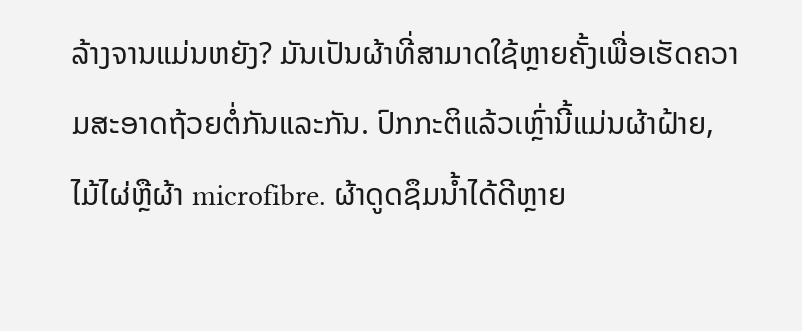ລ້າງຈານແມ່ນຫຍັງ? ມັນເປັນຜ້າທີ່ສາມາດໃຊ້ຫຼາຍຄັ້ງເພື່ອເຮັດຄວາມສະອາດຖ້ວຍຕໍ່ກັນແລະກັນ. ປົກກະຕິແລ້ວເຫຼົ່ານີ້ແມ່ນຜ້າຝ້າຍ, ໄມ້ໄຜ່ຫຼືຜ້າ microfibre. ຜ້າດູດຊຶມນ້ຳໄດ້ດີຫຼາຍ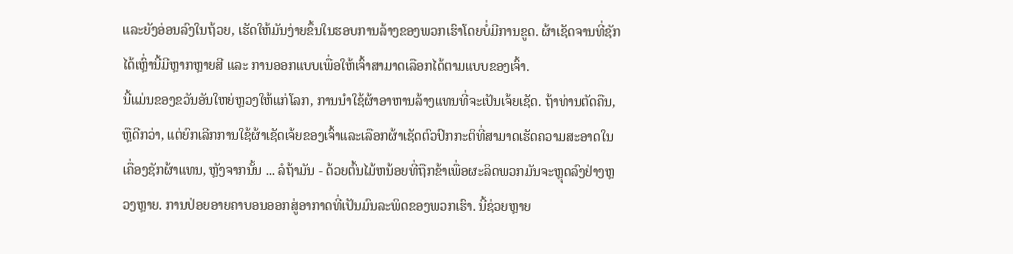ແລະຍັງອ່ອນລົງໃນຖ້ວຍ, ເຮັດໃຫ້ມັນງ່າຍຂຶ້ນໃນຮອບການລ້າງຂອງພວກເຮົາໂດຍບໍ່ມີການຂູດ. ຜ້າເຊັດຈານທີ່ຊັກໄດ້ເຫຼົ່ານີ້ມີຫຼາກຫຼາຍສີ ແລະ ການອອກແບບເພື່ອໃຫ້ເຈົ້າສາມາດເລືອກໄດ້ຕາມແບບຂອງເຈົ້າ.
ນີ້ແມ່ນຂອງຂວັນອັນໃຫຍ່ຫຼວງໃຫ້ແກ່ໂລກ, ການນໍາໃຊ້ຜ້າອາຫານລ້າງແທນທີ່ຈະເປັນເຈ້ຍເຊັດ. ຖ້າທ່ານຕັດຄືນ, ຫຼືດີກວ່າ, ແຕ່ຍົກເລີກການໃຊ້ຜ້າເຊັດເຈ້ຍຂອງເຈົ້າແລະເລືອກຜ້າເຊັດຕົວປົກກະຕິທີ່ສາມາດເຮັດຄວາມສະອາດໃນເຄື່ອງຊັກຜ້າແທນ, ຫຼັງຈາກນັ້ນ ... ລໍຖ້າມັນ - ດ້ວຍຕົ້ນໄມ້ຫນ້ອຍທີ່ຖືກຂ້າເພື່ອຜະລິດພວກມັນຈະຫຼຸດລົງຢ່າງຫຼວງຫຼາຍ. ການປ່ອຍອາຍຄາບອນອອກສູ່ອາກາດທີ່ເປັນມົນລະພິດຂອງພວກເຮົາ. ນີ້ຊ່ວຍຫຼາຍ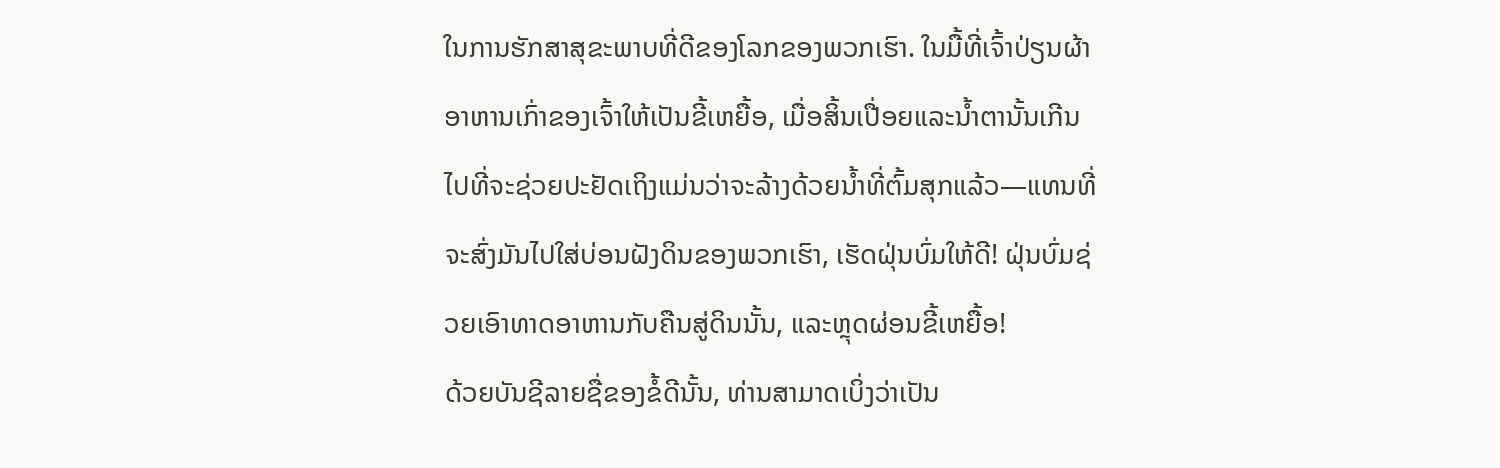ໃນການຮັກສາສຸຂະພາບທີ່ດີຂອງໂລກຂອງພວກເຮົາ. ໃນມື້ທີ່ເຈົ້າປ່ຽນຜ້າອາຫານເກົ່າຂອງເຈົ້າໃຫ້ເປັນຂີ້ເຫຍື້ອ, ເມື່ອສິ້ນເປື່ອຍແລະນໍ້າຕານັ້ນເກີນໄປທີ່ຈະຊ່ວຍປະຢັດເຖິງແມ່ນວ່າຈະລ້າງດ້ວຍນໍ້າທີ່ຕົ້ມສຸກແລ້ວ—ແທນທີ່ຈະສົ່ງມັນໄປໃສ່ບ່ອນຝັງດິນຂອງພວກເຮົາ, ເຮັດຝຸ່ນບົ່ມໃຫ້ດີ! ຝຸ່ນບົ່ມຊ່ວຍເອົາທາດອາຫານກັບຄືນສູ່ດິນນັ້ນ, ແລະຫຼຸດຜ່ອນຂີ້ເຫຍື້ອ!
ດ້ວຍບັນຊີລາຍຊື່ຂອງຂໍ້ດີນັ້ນ, ທ່ານສາມາດເບິ່ງວ່າເປັນ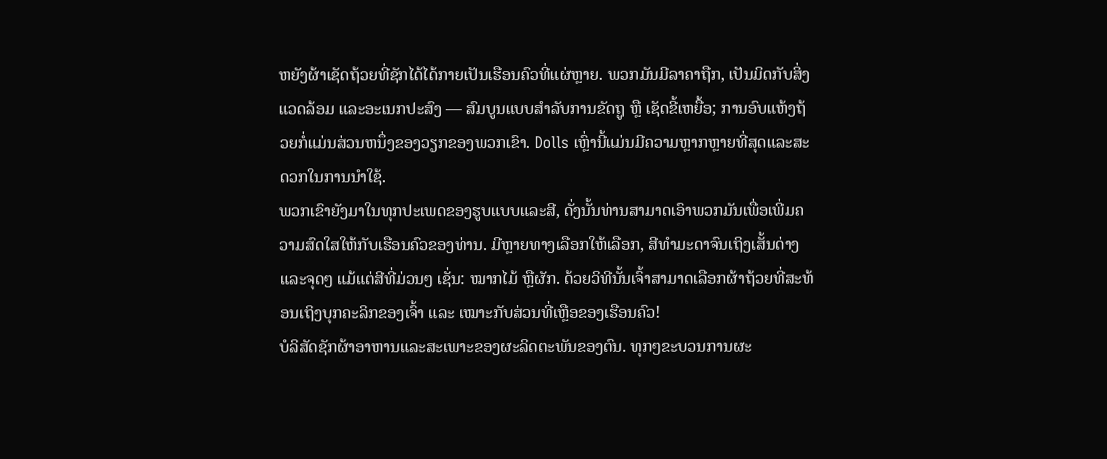ຫຍັງຜ້າເຊັດຖ້ວຍທີ່ຊັກໄດ້ໄດ້ກາຍເປັນເຮືອນຄົວທີ່ແຜ່ຫຼາຍ. ພວກມັນມີລາຄາຖືກ, ເປັນມິດກັບສິ່ງແວດລ້ອມ ແລະອະເນກປະສົງ — ສົມບູນແບບສໍາລັບການຂັດຖູ ຫຼື ເຊັດຂີ້ເຫຍື້ອ; ການອົບແຫ້ງຖ້ວຍກໍ່ແມ່ນສ່ວນຫນຶ່ງຂອງວຽກຂອງພວກເຂົາ. Dolls ເຫຼົ່ານີ້ແມ່ນມີຄວາມຫຼາກຫຼາຍທີ່ສຸດແລະສະດວກໃນການນໍາໃຊ້.
ພວກເຂົາຍັງມາໃນທຸກປະເພດຂອງຮູບແບບແລະສີ, ດັ່ງນັ້ນທ່ານສາມາດເອົາພວກມັນເພື່ອເພີ່ມຄວາມສົດໃສໃຫ້ກັບເຮືອນຄົວຂອງທ່ານ. ມີຫຼາຍທາງເລືອກໃຫ້ເລືອກ, ສີທຳມະດາຈົນເຖິງເສັ້ນດ່າງ ແລະຈຸດໆ ແມ້ແຕ່ສີທີ່ມ່ວນໆ ເຊັ່ນ: ໝາກໄມ້ ຫຼືຜັກ. ດ້ວຍວິທີນັ້ນເຈົ້າສາມາດເລືອກຜ້າຖ້ວຍທີ່ສະທ້ອນເຖິງບຸກຄະລິກຂອງເຈົ້າ ແລະ ເໝາະກັບສ່ວນທີ່ເຫຼືອຂອງເຮືອນຄົວ!
ບໍລິສັດຊັກຜ້າອາຫານແລະສະເພາະຂອງຜະລິດຕະພັນຂອງຕົນ. ທຸກໆຂະບວນການຜະ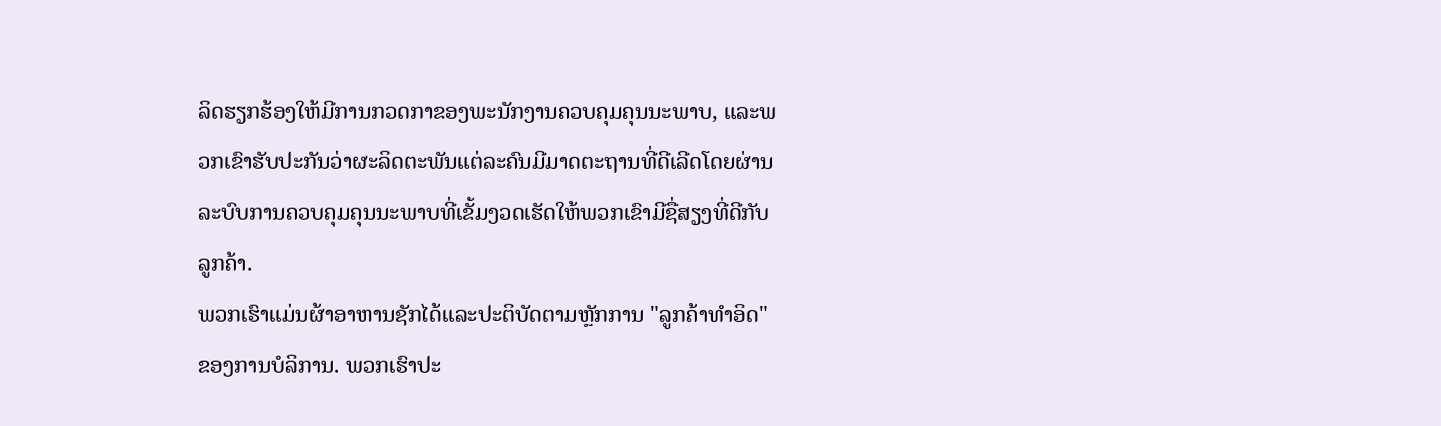ລິດຮຽກຮ້ອງໃຫ້ມີການກວດກາຂອງພະນັກງານຄວບຄຸມຄຸນນະພາບ, ແລະພວກເຂົາຮັບປະກັນວ່າຜະລິດຕະພັນແຕ່ລະຄົນມີມາດຕະຖານທີ່ດີເລີດໂດຍຜ່ານລະບົບການຄວບຄຸມຄຸນນະພາບທີ່ເຂັ້ມງວດເຮັດໃຫ້ພວກເຂົາມີຊື່ສຽງທີ່ດີກັບລູກຄ້າ.
ພວກເຮົາແມ່ນຜ້າອາຫານຊັກໄດ້ແລະປະຕິບັດຕາມຫຼັກການ "ລູກຄ້າທໍາອິດ" ຂອງການບໍລິການ. ພວກເຮົາປະ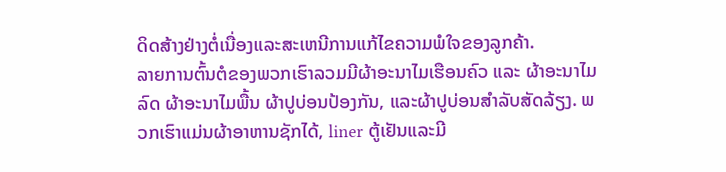ດິດສ້າງຢ່າງຕໍ່ເນື່ອງແລະສະເຫນີການແກ້ໄຂຄວາມພໍໃຈຂອງລູກຄ້າ.
ລາຍການຕົ້ນຕໍຂອງພວກເຮົາລວມມີຜ້າອະນາໄມເຮືອນຄົວ ແລະ ຜ້າອະນາໄມລົດ ຜ້າອະນາໄມພື້ນ ຜ້າປູບ່ອນປ້ອງກັນ, ແລະຜ້າປູບ່ອນສຳລັບສັດລ້ຽງ. ພວກເຮົາແມ່ນຜ້າອາຫານຊັກໄດ້, liner ຕູ້ເຢັນແລະມີ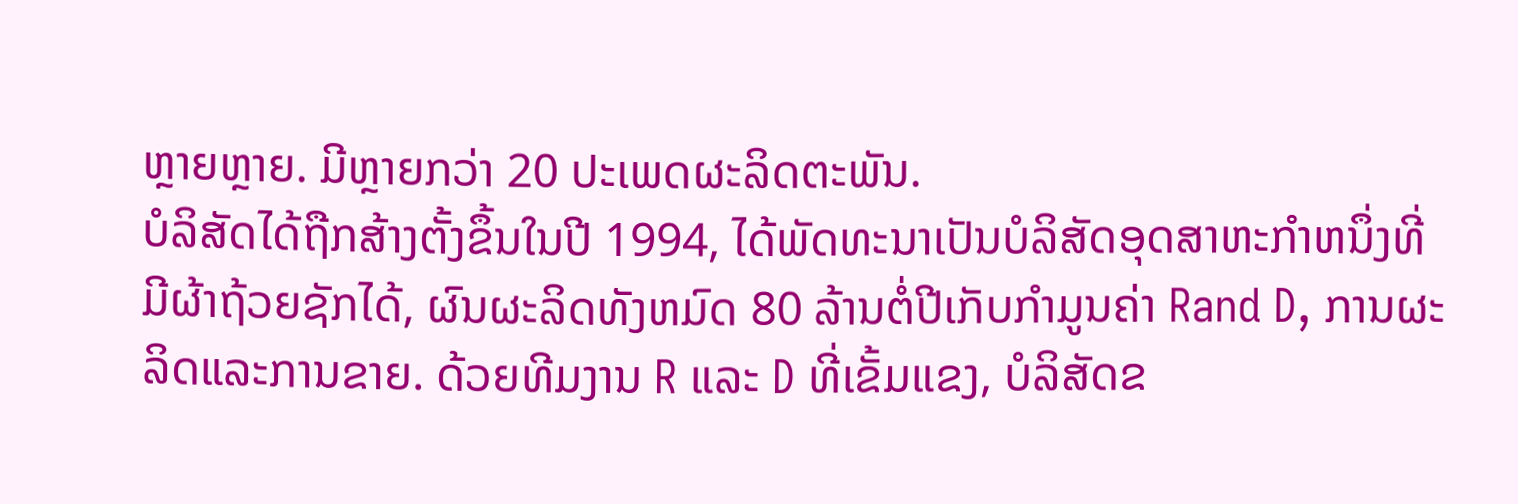ຫຼາຍຫຼາຍ. ມີຫຼາຍກວ່າ 20 ປະເພດຜະລິດຕະພັນ.
ບໍລິສັດໄດ້ຖືກສ້າງຕັ້ງຂຶ້ນໃນປີ 1994, ໄດ້ພັດທະນາເປັນບໍລິສັດອຸດສາຫະກໍາຫນຶ່ງທີ່ມີຜ້າຖ້ວຍຊັກໄດ້, ຜົນຜະລິດທັງຫມົດ 80 ລ້ານຕໍ່ປີເກັບກໍາມູນຄ່າ Rand D, ການຜະລິດແລະການຂາຍ. ດ້ວຍທີມງານ R ແລະ D ທີ່ເຂັ້ມແຂງ, ບໍລິສັດຂ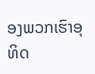ອງພວກເຮົາອຸທິດ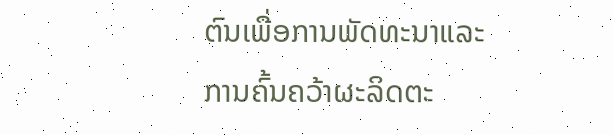ຕົນເພື່ອການພັດທະນາແລະການຄົ້ນຄວ້າຜະລິດຕະ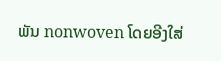ພັນ nonwoven ໂດຍອີງໃສ່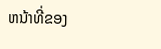ຫນ້າທີ່ຂອງ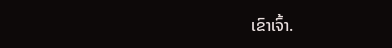ເຂົາເຈົ້າ.